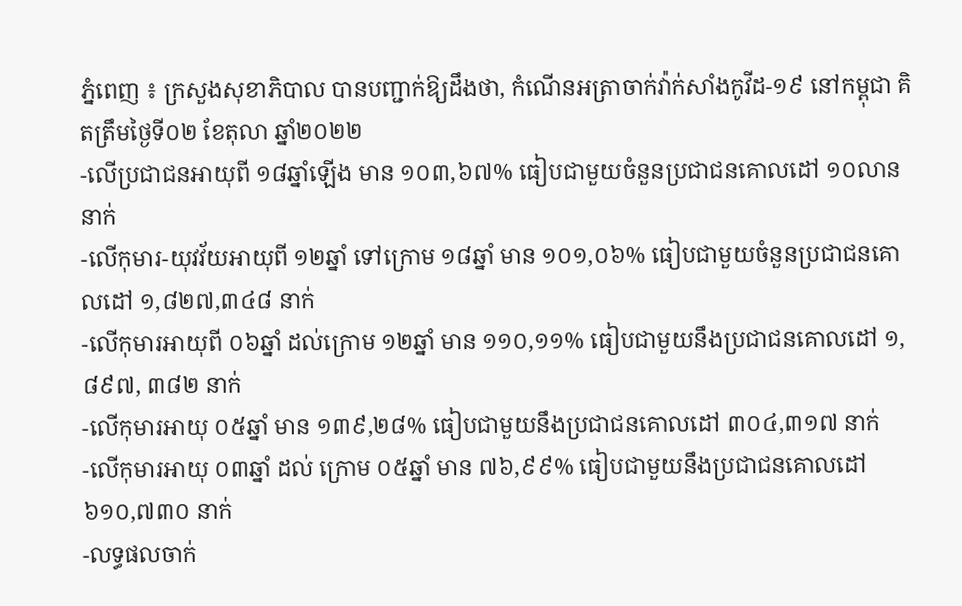ភ្នំពេញ ៖ ក្រសួងសុខាភិបាល បានបញ្ជាក់ឱ្យដឹងថា, កំណេីនអត្រាចាក់វ៉ាក់សាំងកូវីដ-១៩ នៅកម្ពុជា គិតត្រឹមថ្ងៃទី០២ ខែតុលា ឆ្នាំ២០២២
-លើប្រជាជនអាយុពី ១៨ឆ្នាំឡើង មាន ១០៣,៦៧% ធៀបជាមួយចំនួនប្រជាជនគោលដៅ ១០លាននាក់
-លើកុមារ-យុវវ័យអាយុពី ១២ឆ្នាំ ទៅក្រោម ១៨ឆ្នាំ មាន ១០១,០៦% ធៀបជាមួយចំនួនប្រជាជនគោលដៅ ១,៨២៧,៣៤៨ នាក់
-លើកុមារអាយុពី ០៦ឆ្នាំ ដល់ក្រោម ១២ឆ្នាំ មាន ១១០,១១% ធៀបជាមួយនឹងប្រជាជនគោលដៅ ១,៨៩៧, ៣៨២ នាក់
-លើកុមារអាយុ ០៥ឆ្នាំ មាន ១៣៩,២៨% ធៀបជាមួយនឹងប្រជាជនគោលដៅ ៣០៤,៣១៧ នាក់
-លើកុមារអាយុ ០៣ឆ្នាំ ដល់ ក្រោម ០៥ឆ្នាំ មាន ៧៦,៩៩% ធៀបជាមួយនឹងប្រជាជនគោលដៅ ៦១០,៧៣០ នាក់
-លទ្ធផលចាក់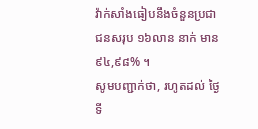វ៉ាក់សាំងធៀបនឹងចំនួនប្រជាជនសរុប ១៦លាន នាក់ មាន ៩៤,៩៨% ។
សូមបញ្ជាក់ថា, រហូតដល់ ថ្ងៃទី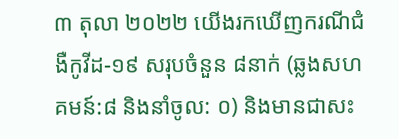៣ តុលា ២០២២ យេីងរកឃេីញករណីជំងឺកូវីដ-១៩ សរុបចំនួន ៨នាក់ (ឆ្លងសហគមន៍:៨ និងនាំចូល: ០) និងមានជាសះ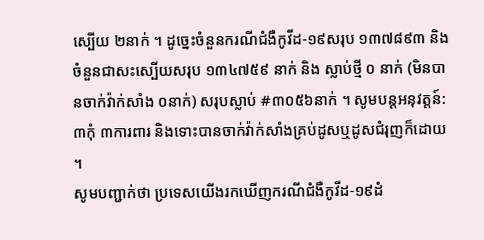ស្បេីយ ២នាក់ ។ ដូច្នេះចំនួនករណីជំងឺកូវីដ-១៩សរុប ១៣៧៨៩៣ និងចំនួនជាសះស្បេីយសរុប ១៣៤៧៥៩ នាក់ និង ស្លាប់ថ្មី ០ នាក់ (មិនបានចាក់វ៉ាក់សាំង ០នាក់) សរុបស្លាប់ #៣០៥៦នាក់ ។ សូមបន្តអនុវត្តន៍: ៣កុំ ៣ការពារ និងទោះបានចាក់វ៉ាក់សាំងគ្រប់ដូសឬដូសជំរុញក៏ដោយ ។
សូមបញ្ជាក់ថា ប្រទេសយេីងរកឃេីញករណីជំងឺកូវីដ-១៩ដំ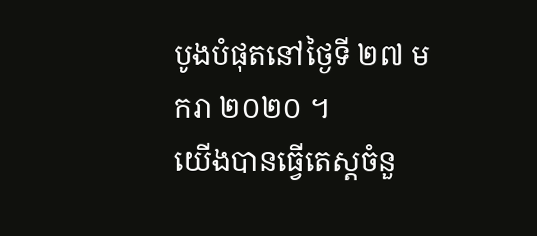បូងបំផុតនៅថ្ងៃទី ២៧ មករា ២០២០ ។
យេីងបានធ្វេីតេស្តចំនួ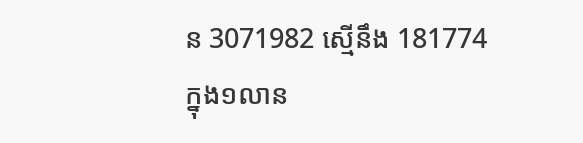ន 3071982 ស្មេីនឹង 181774
ក្នុង១លាន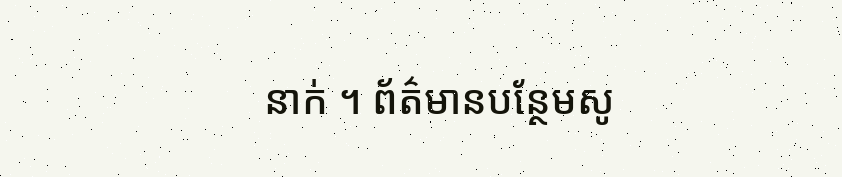នាក់ ។ ព័ត៌មានបន្ថែមសូ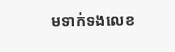មទាក់ទងលេខ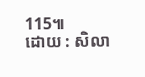115៕
ដោយ : សិលា